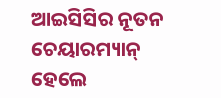ଆଇସିସିର ନୂତନ ଚେୟାରମ୍ୟାନ୍ ହେଲେ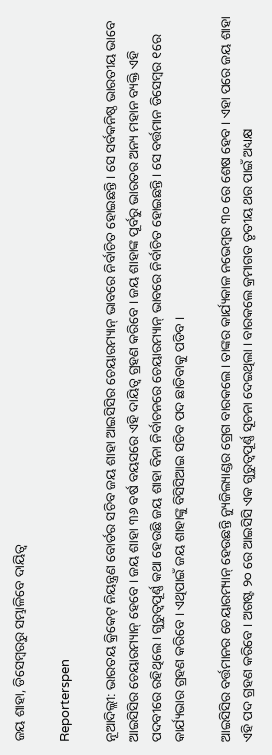ଜୟ ଶାହା, ଡିସେମ୍ବରରୁ ସମ୍ଭାଳିବେ ଦାୟିତ୍ୱ

Reporterspen

ନୂଆଦିଲ୍ଲୀ: ଭାରତୟ କ୍ରିକେଟ୍ ନିୟନ୍ତ୍ରଣ ବୋର୍ଡର ସଚିବ ଜୟ ଶାହା ଆଇସିସିର ଚେୟାରମ୍ୟାନ୍ ଭାବରେ ନିର୍ବାଚିତ ହୋଇଛନ୍ତି । ସେ ସର୍ବକନିଷ୍ଠ ଭାରତୀୟ ଭାବେ ଆଇସିସିର ଚେୟାରମ୍ୟାନ୍ ହେବେ । ଜୟ ଶାହା ୩୬ ବର୍ଷ ବୟସରେ ଏହି ଦାୟିତ୍ୱ ଗ୍ରହଣ କରିବେ । ଜୟ ଶାହାଙ୍କ ପୂର୍ବରୁ ଭାରତର ଅନ୍ୟ ମହାନ ବ୍ୟକ୍ତି ଏହି ପଦବୀରେ ରହିଥିଲେ । ଗୁରୁତ୍ୱପୂର୍ଣ୍ଣ କଥା ହେଉଛି ଜୟ ଶାହା ବିନା ନିର୍ବାଚନରେ ଚେୟାରମ୍ୟାନ୍ ଭାବରେ ନିର୍ବାଚିତ ହୋଇଛନ୍ତି । ସେ ବର୍ତ୍ତମାନ ଡିସେମ୍ବର ୧ରେ କାର୍ଯ୍ୟଭାର ଗ୍ରହଣ କରିବେ । ଏଥିପାଇଁ ଜୟ ଶାହାଙ୍କୁ ବିସିସିଆଇ ସଚିବ ପଦ ଛାଡିବାକୁ ପଡିବ ।

ଆଇସିସିର ବର୍ତ୍ତମାନର ଚେୟାରମ୍ୟାନ୍ ହେଉଛନ୍ତି ନ୍ୟୁଜିଲ୍ୟାଣ୍ଡର ଗ୍ରେଗ ବାରକଲେ । ତାଙ୍କର କାର୍ଯ୍ୟକାଳ ନଭେମ୍ବର ୩୦ ରେ ଶେଷ ହେବ । ଏହା ପରେ ଜୟ ଶାହା ଏହି ପଦ ଗ୍ରହଣ କରିବେ । ଅଗଷ୍ଟ ୨୦ ରେ ଆଇସିସି ଏକ ଗୁରୁତ୍ୱପୂର୍ଣ୍ଣ ସୂଚନା ଦେଇଥିଲା । ବାରକଲେ କ୍ରମାଗତ ତୃତୀୟ ଥର ପାଇଁ ଅଧ୍ୟକ୍ଷ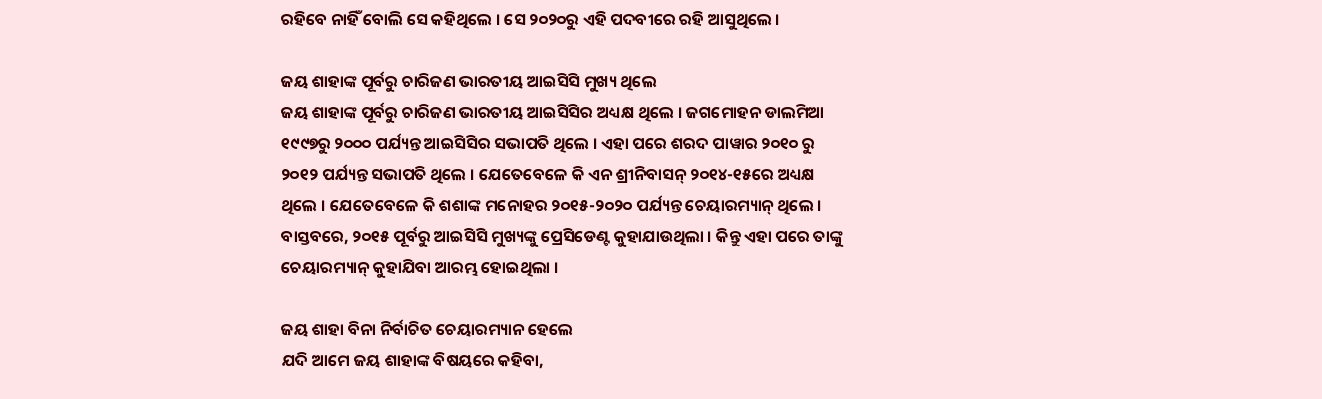ରହିବେ ନାହିଁ ବୋଲି ସେ କହିଥିଲେ । ସେ ୨୦୨୦ରୁ ଏହି ପଦବୀରେ ରହି ଆସୁଥିଲେ ।

ଜୟ ଶାହାଙ୍କ ପୂର୍ବରୁ ଚାରିଜଣ ଭାରତୀୟ ଆଇସିସି ମୁଖ୍ୟ ଥିଲେ
ଜୟ ଶାହାଙ୍କ ପୂର୍ବରୁ ଚାରିଜଣ ଭାରତୀୟ ଆଇସିସିର ଅଧ୍ୟକ୍ଷ ଥିଲେ । ଜଗମୋହନ ଡାଲମିଆ ୧୯୯୭ରୁ ୨୦୦୦ ପର୍ଯ୍ୟନ୍ତ ଆଇସିସିର ସଭାପତି ଥିଲେ । ଏହା ପରେ ଶରଦ ପାୱାର ୨୦୧୦ ରୁ ୨୦୧୨ ପର୍ଯ୍ୟନ୍ତ ସଭାପତି ଥିଲେ । ଯେତେବେଳେ କି ଏନ ଶ୍ରୀନିବାସନ୍ ୨୦୧୪-୧୫ରେ ଅଧ୍ୟକ୍ଷ ଥିଲେ । ଯେତେବେଳେ କି ଶଶାଙ୍କ ମନୋହର ୨୦୧୫-୨୦୨୦ ପର୍ଯ୍ୟନ୍ତ ଚେୟାରମ୍ୟାନ୍ ଥିଲେ । ବାସ୍ତବରେ, ୨୦୧୫ ପୂର୍ବରୁ ଆଇସିସି ମୁଖ୍ୟଙ୍କୁ ପ୍ରେସିଡେଣ୍ଟ କୁହାଯାଉଥିଲା । କିନ୍ତୁ ଏହା ପରେ ତାଙ୍କୁ ଚେୟାରମ୍ୟାନ୍ କୁହାଯିବା ଆରମ୍ଭ ହୋଇଥିଲା ।

ଜୟ ଶାହା ବିନା ନିର୍ବାଚିତ ଚେୟାରମ୍ୟାନ ହେଲେ
ଯଦି ଆମେ ଜୟ ଶାହାଙ୍କ ବିଷୟରେ କହିବା,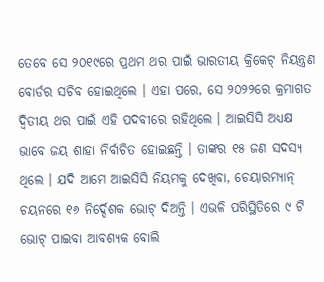ତେବେ ସେ ୨୦୧୯ରେ ପ୍ରଥମ ଥର ପାଇଁ ଭାରତୀୟ କ୍ରିକେଟ୍ ନିୟନ୍ତ୍ରଣ ବୋର୍ଡର ସଚିବ ହୋଇଥିଲେ । ଏହା ପରେ, ସେ ୨୦୨୨ରେ କ୍ରମାଗତ ଦ୍ୱିତୀୟ ଥର ପାଇଁ ଏହି ପଦବୀରେ ରହିଥିଲେ । ଆଇସିସି ଅଧ୍ୟକ୍ଷ ଭାବେ ଜୟ ଶାହା ନିର୍ବାଚିତ ହୋଇଛନ୍ତି । ତାଙ୍କର ୧୫ ଜଣ ସଦସ୍ୟ ଥିଲେ । ଯଦି ଆମେ ଆଇସିସି ନିୟମକୁ ଦେଖିବା, ଚେୟାରମ୍ୟାନ୍ ଚୟନରେ ୧୬ ନିର୍ଦ୍ଦେଶକ ଭୋଟ୍ ଦିଅନ୍ତି । ଏଭଳି ପରିସ୍ଥିତିରେ ୯ ଟି ଭୋଟ୍ ପାଇବା ଆବଶ୍ୟକ ବୋଲି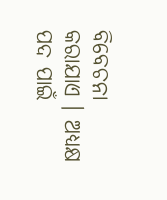ବିବେଚନା କରାଯାଏ । ଅଧ୍ୟକ୍ଷ ପଦ ପାଇଁ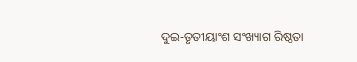ଦୁଇ-ତୃତୀୟାଂଶ ସଂଖ୍ୟାଗ ରିଷ୍ଠତା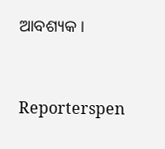ଆବଶ୍ୟକ ।


Reporterspen